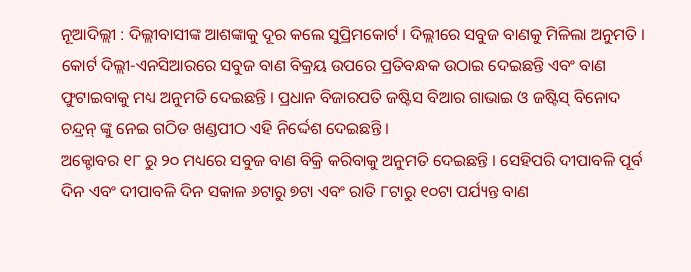ନୂଆଦିଲ୍ଲୀ : ଦିଲ୍ଲୀବାସୀଙ୍କ ଆଶଙ୍କାକୁ ଦୂର କଲେ ସୁପ୍ରିମକୋର୍ଟ । ଦିଲ୍ଲୀରେ ସବୁଜ ବାଣକୁ ମିଳିଲା ଅନୁମତି । କୋର୍ଟ ଦିଲ୍ଲୀ-ଏନସିଆରରେ ସବୁଜ ବାଣ ବିକ୍ରୟ ଉପରେ ପ୍ରତିବନ୍ଧକ ଉଠାଇ ଦେଇଛନ୍ତି ଏବଂ ବାଣ ଫୁଟାଇବାକୁ ମଧ୍ୟ ଅନୁମତି ଦେଇଛନ୍ତି । ପ୍ରଧାନ ବିଜାରପତି ଜଷ୍ଟିସ ବିଆର ଗାଭାଇ ଓ ଜଷ୍ଟିସ୍ ବିନୋଦ ଚନ୍ଦ୍ରନ୍ ଙ୍କୁ ନେଇ ଗଠିତ ଖଣ୍ଡପୀଠ ଏହି ନିର୍ଦ୍ଦେଶ ଦେଇଛନ୍ତି ।
ଅକ୍ଟୋବର ୧୮ ରୁ ୨୦ ମଧ୍ୟରେ ସବୁଜ ବାଣ ବିକ୍ରି କରିବାକୁ ଅନୁମତି ଦେଇଛନ୍ତି । ସେହିପରି ଦୀପାବଳି ପୂର୍ବ ଦିନ ଏବଂ ଦୀପାବଳି ଦିନ ସକାଳ ୬ଟାରୁ ୭ଟା ଏବଂ ରାତି ୮ଟାରୁ ୧୦ଟା ପର୍ଯ୍ୟନ୍ତ ବାଣ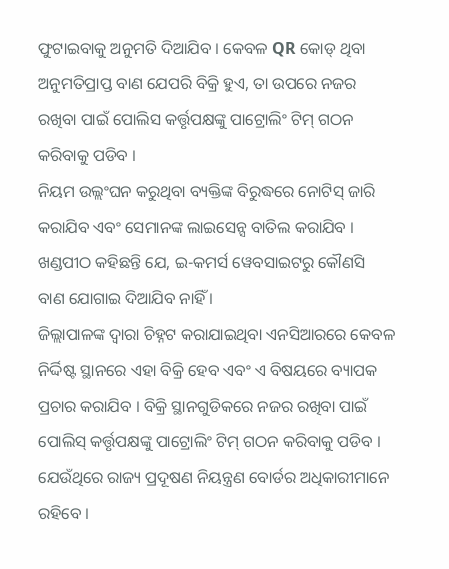ଫୁଟାଇବାକୁ ଅନୁମତି ଦିଆଯିବ । କେବଳ QR କୋଡ୍ ଥିବା ଅନୁମତିପ୍ରାପ୍ତ ବାଣ ଯେପରି ବିକ୍ରି ହୁଏ, ତା ଉପରେ ନଜର ରଖିବା ପାଇଁ ପୋଲିସ କର୍ତ୍ତୃପକ୍ଷଙ୍କୁ ପାଟ୍ରୋଲିଂ ଟିମ୍ ଗଠନ କରିବାକୁ ପଡିବ ।
ନିୟମ ଉଲ୍ଲଂଘନ କରୁଥିବା ବ୍ୟକ୍ତିଙ୍କ ବିରୁଦ୍ଧରେ ନୋଟିସ୍ ଜାରି କରାଯିବ ଏବଂ ସେମାନଙ୍କ ଲାଇସେନ୍ସ ବାତିଲ କରାଯିବ । ଖଣ୍ଡପୀଠ କହିଛନ୍ତି ଯେ, ଇ-କମର୍ସ ୱେବସାଇଟରୁ କୌଣସି ବାଣ ଯୋଗାଇ ଦିଆଯିବ ନାହିଁ ।
ଜିଲ୍ଲାପାଳଙ୍କ ଦ୍ୱାରା ଚିହ୍ନଟ କରାଯାଇଥିବା ଏନସିଆରରେ କେବଳ ନିର୍ଦ୍ଦିଷ୍ଟ ସ୍ଥାନରେ ଏହା ବିକ୍ରି ହେବ ଏବଂ ଏ ବିଷୟରେ ବ୍ୟାପକ ପ୍ରଚାର କରାଯିବ । ବିକ୍ରି ସ୍ଥାନଗୁଡିକରେ ନଜର ରଖିବା ପାଇଁ ପୋଲିସ୍ କର୍ତ୍ତୃପକ୍ଷଙ୍କୁ ପାଟ୍ରୋଲିଂ ଟିମ୍ ଗଠନ କରିବାକୁ ପଡିବ । ଯେଉଁଥିରେ ରାଜ୍ୟ ପ୍ରଦୂଷଣ ନିୟନ୍ତ୍ରଣ ବୋର୍ଡର ଅଧିକାରୀମାନେ ରହିବେ ।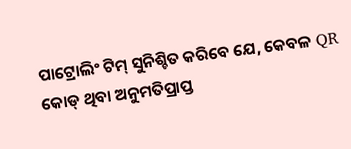ପାଟ୍ରୋଲିଂ ଟିମ୍ ସୁନିଶ୍ଚିତ କରିବେ ଯେ, କେବଳ QR କୋଡ୍ ଥିବା ଅନୁମତିପ୍ରାପ୍ତ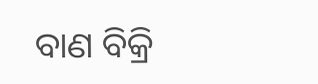ବାଣ ବିକ୍ରି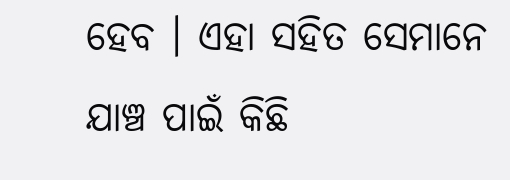ହେବ । ଏହା ସହିତ ସେମାନେ ଯାଞ୍ଚ ପାଇଁ କିଛି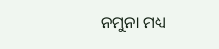ନମୁନା ମଧ୍ୟ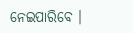ନେଇପାରିବେ ।